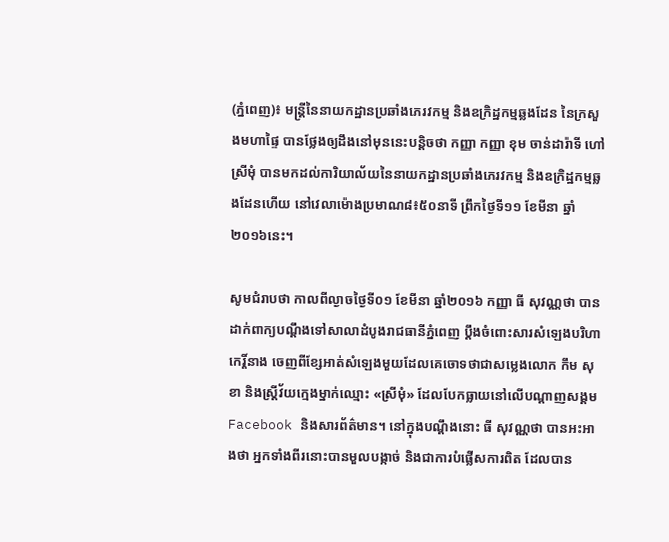(ភ្នំពេញ)៖ មន្រ្តីនៃនាយកដ្ឋានប្រឆាំងភេរវកម្ម និងឧក្រិដ្ឋកម្មឆ្លងដែន នៃក្រសួងមហាផ្ទៃ បានថ្លែងឲ្យដឹងនៅមុននេះបន្តិចថា កញ្ញា កញ្ញា ខុម ចាន់ដារ៉ាទី ហៅស្រីមុំ បានមកដល់ការិយាល័យនៃនាយកដ្ឋានប្រឆាំងភេរវកម្ម និងឧក្រិដ្ឋកម្មឆ្លងដែនហើយ នៅវេលាម៉ោងប្រមាណ៨៖៥០នាទី ព្រឹកថ្ងៃទី១១ ខែមីនា ឆ្នាំ២០១៦នេះ។

សូមជំរាបថា កាលពីល្ងាចថ្ងៃទី០១ ខែមីនា ឆ្នាំ២០១៦ កញ្ញា ធី សុវណ្ណថា បានដាក់ពាក្យបណ្ដឹងទៅសាលាដំបូងរាជធានីភ្នំពេញ ប្តឹងចំពោះសារសំឡេងបរិហាកេរ្តិ៍នាង ចេញពីខ្សែអាត់សំឡេងមួយដែលគេចោទថាជាសម្លេងលោក កឹម សុខា និងស្រ្តីវ័យក្មេងម្នាក់ឈ្មោះ «ស្រីមុំ» ដែលបែកធ្លាយនៅលើបណ្តាញសង្គម Facebook និងសារព័ត៌មាន។ នៅក្នុងបណ្តឹងនោះ ធី សុវណ្ណថា បានអះអាងថា អ្នកទាំងពីរនោះបានមួលបង្កាច់ និងជាការបំផ្លើសការពិត ដែលបាន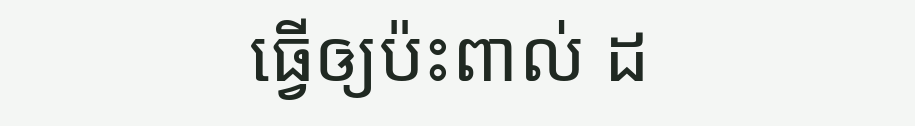ធ្វើឲ្យប៉ះពាល់ ដ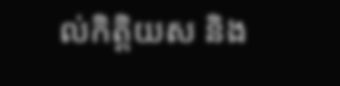ល់កិត្តិយស និង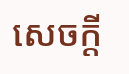សេចក្តី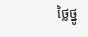ថ្លៃថ្នូ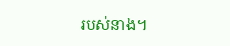របស់នាង។